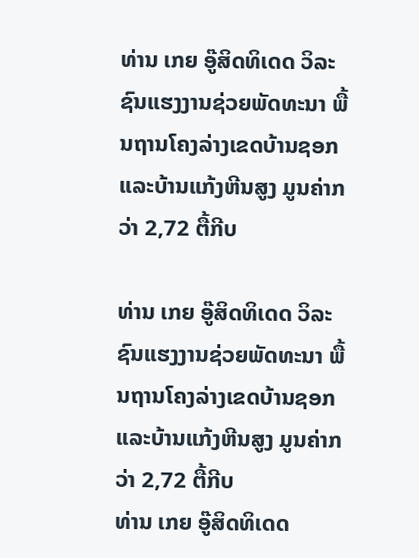ທ່ານ ເກຍ ອູ໊ສິດທິເດດ ວິລະຊົນແຮງງານຊ່ວຍພັດທະນາ ພື້ນຖານໂຄງລ່າງເຂດບ້ານຊອກ ແລະບ້ານແກ້ງຫີນສູງ ມູນຄ່າກວ່າ 2,72 ຕື້ກີບ

ທ່ານ ເກຍ ອູ໊ສິດທິເດດ ວິລະຊົນແຮງງານຊ່ວຍພັດທະນາ ພື້ນຖານໂຄງລ່າງເຂດບ້ານຊອກ ແລະບ້ານແກ້ງຫີນສູງ ມູນຄ່າກວ່າ 2,72 ຕື້ກີບ
ທ່ານ ເກຍ ອູ໊ສິດທິເດດ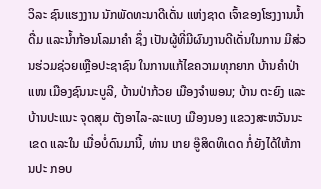ວິລະ ຊົນແຮງງານ ນັກພັດທະນາດີເດັ່ນ ແຫ່ງຊາດ ເຈົ້າຂອງໂຮງງານນໍ້າ ດື່ມ ແລະນ້ຳກ້ອນໂລມາຄໍາ ຊຶ່ງ ເປັນຜູ້ທີ່ມີຜົນງານດີເດັ່ນໃນການ ມີສ່ວນຮ່ວມຊ່ວຍເຫຼືອປະຊາຊົນ ໃນການແກ້ໄຂຄວາມທຸກຍາກ ບ້ານຄໍາປ່າແໜ ເມືອງຊົນນະບູລີ, ບ້ານປ່າກ້ວຍ ເມືອງຈຳພອນ; ບ້ານ ຕະຍົງ ແລະບ້ານປະແນະ ຈຸດສຸມ ຕັງອາໄລ-ລະແບງ ເມືອງນອງ ແຂວງສະຫວັນນະເຂດ ແລະໃນ ເມື່ອບໍ່ດົນມານີ້, ທ່ານ ເກຍ ອູ໊ສິດທິເດດ ກໍ່ຍັງໄດ້ໃຫ້ການປະ ກອບ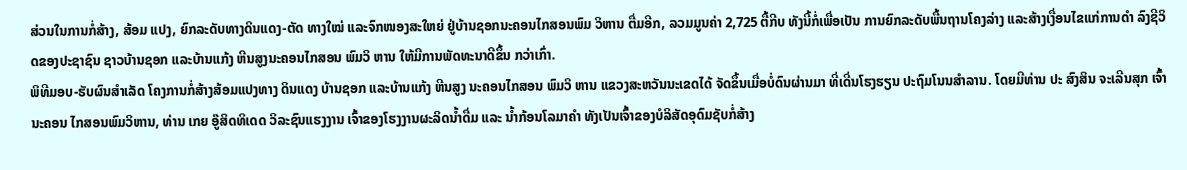ສ່ວນໃນການກໍ່ສ້າງ, ສ້ອມ ແປງ, ຍົກລະດັບທາງດິນແດງ-ຕັດ ທາງໃໝ່ ແລະຈົກໜອງສະໃຫຍ່ ຢູ່ບ້ານຊອກນະຄອນໄກສອນພົມ ວິຫານ ຕື່ມອີກ, ລວມມູນຄ່າ 2,725 ຕື້ກີບ ທັງນີ້ກໍ່ເພື່ອເປັນ ການຍົກລະດັບພື້ນຖານໂຄງລ່າງ ແລະສ້າງເງື່ອນໄຂແກ່ການດຳ ລົງຊີວິດຂອງປະຊາຊົນ ຊາວບ້ານຊອກ ແລະບ້ານແກ້ງ ຫີນສູງນະຄອນໄກສອນ ພົມວິ ຫານ ໃຫ້ມີການພັດທະນາດີຂຶ້ນ ກວ່າເກົ່າ.
ພິທີມອບ-ຮັບຜົນສຳເລັດ ໂຄງການກໍ່ສ້າງສ້ອມແປງທາງ ດິນແດງ ບ້ານຊອກ ແລະບ້ານແກ້ງ ຫີນສູງ ນະຄອນໄກສອນ ພົມວິ ຫານ ແຂວງສະຫວັນນະເຂດໄດ້ ຈັດຂຶ້ນເມື່ອບໍ່ດົນຜ່ານມາ ທີ່ເດີ່ນໂຮງຮຽນ ປະຖົມໂນນສຳລານ. ໂດຍມີທ່ານ ປະ ສົງສິນ ຈະເລີນສຸກ ເຈົ້ານະຄອນ ໄກສອນພົມວິຫານ, ທ່ານ ເກຍ ອູ໊ສິດທິເດດ ວິລະຊົນແຮງງານ ເຈົ້າຂອງໂຮງງານຜະລິດນ້ຳດື່ມ ແລະ ນ້ຳກ້ອນໂລມາຄຳ ທັງເປັນເຈົ້າຂອງບໍລິສັດອຸດົມຊັບກໍ່ສ້າງ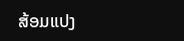ສ້ອມແປງ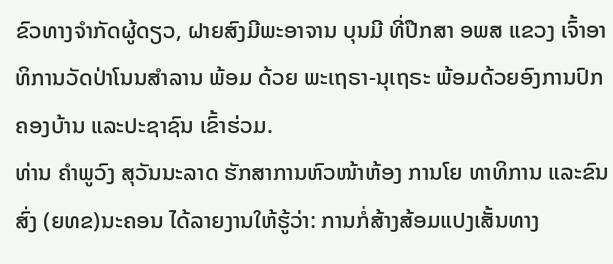ຂົວທາງຈຳກັດຜູ້ດຽວ, ຝາຍສົງມີພະອາຈານ ບຸນມີ ທີ່ປືກສາ ອພສ ແຂວງ ເຈົ້າອາ ທິການວັດປ່າໂນນສຳລານ ພ້ອມ ດ້ວຍ ພະເຖຣາ-ນຸເຖຣະ ພ້ອມດ້ວຍອົງການປົກ ຄອງບ້ານ ແລະປະຊາຊົນ ເຂົ້າຮ່ວມ.
ທ່ານ ຄຳພູວົງ ສຸວັນນະລາດ ຮັກສາການຫົວໜ້າຫ້ອງ ການໂຍ ທາທິການ ແລະຂົນສົ່ງ (ຍທຂ)ນະຄອນ ໄດ້ລາຍງານໃຫ້ຮູ້ວ່າ: ການກໍ່ສ້າງສ້ອມແປງເສັ້ນທາງ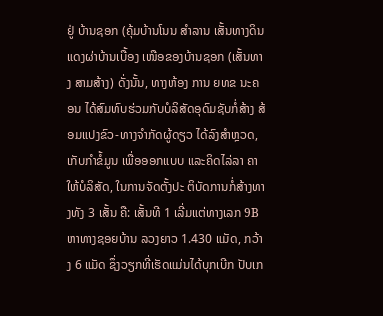ຢູ່ ບ້ານຊອກ (ຄຸ້ມບ້ານໂນນ ສຳລານ ເສັ້ນທາງດິນແດງຜ່າບ້ານເບື້ອງ ເໜືອຂອງບ້ານຊອກ (ເສັ້ນທາງ ສາມສ້າງ) ດັ່ງນັ້ນ, ທາງຫ້ອງ ການ ຍທຂ ນະຄອນ ໄດ້ສົມທົບຮ່ວມກັບບໍລິສັດອຸດົມຊັບກໍ່ສ້າງ ສ້ອມແປງຂົວ-ທາງຈຳກັດຜູ້ດຽວ ໄດ້ລົງສຳຫຼວດ, ເກັບກຳຂໍ້ມູນ ເພື່ອອອກແບບ ແລະຄິດໄລ່ລາ ຄາໃຫ້ບໍລິສັດ, ໃນການຈັດຕັ້ງປະ ຕິບັດການກໍ່ສ້າງທາງທັງ 3 ເສັ້ນ ຄື: ເສັ້ນທີ 1 ເລີ່ມແຕ່ທາງເລກ 9B ຫາທາງຊອຍບ້ານ ລວງຍາວ 1.430 ແມັດ, ກວ້າງ 6 ແມັດ ຊຶ່ງວຽກທີ່ເຮັດແມ່ນໄດ້ບຸກເບີກ ປັບເກ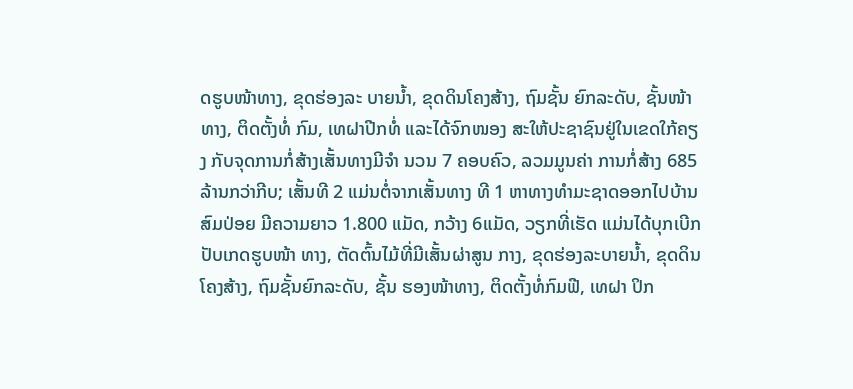ດຮູບໜ້າທາງ, ຂຸດຮ່ອງລະ ບາຍນ້ຳ, ຂຸດດິນໂຄງສ້າງ, ຖົມຊັ້ນ ຍົກລະດັບ, ຊັ້ນໜ້າທາງ, ຕິດຕັ້ງທໍ່ ກົມ, ເທຝາປີກທໍ່ ແລະໄດ້ຈົກໜອງ ສະໃຫ້ປະຊາຊົນຢູ່ໃນເຂດໃກ້ຄຽງ ກັບຈຸດການກໍ່ສ້າງເສັ້ນທາງມີຈຳ ນວນ 7 ຄອບຄົວ, ລວມມູນຄ່າ ການກໍ່ສ້າງ 685 ລ້ານກວ່າກີບ; ເສັ້ນທີ 2 ແມ່ນຕໍ່ຈາກເສັ້ນທາງ ທີ 1 ຫາທາງທຳມະຊາດອອກໄປບ້ານ ສົມປ່ອຍ ມີຄວາມຍາວ 1.800 ແມັດ, ກວ້າງ 6ແມັດ, ວຽກທີ່ເຮັດ ແມ່ນໄດ້ບຸກເບີກປັບເກດຮູບໜ້າ ທາງ, ຕັດຕົ້ນໄມ້ທີ່ມີເສັ້ນຜ່າສູນ ກາງ, ຂຸດຮ່ອງລະບາຍນ້ຳ, ຂຸດດິນ ໂຄງສ້າງ, ຖົມຊັ້ນຍົກລະດັບ, ຊັ້ນ ຮອງໜ້າທາງ, ຕິດຕັ້ງທໍ່ກົມຟີ, ເທຝາ ປິກ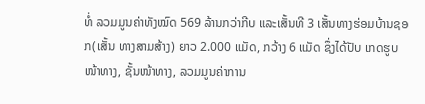ທໍ່ ລວມມູນຄ່າທັງໝົດ 569 ລ້ານກວ່າກີບ ແລະເສັ້ນທີ 3 ເສັ້ນທາງຮ່ອມບ້ານຊອກ(ເສັ້ນ ທາງສາມສ້າງ) ຍາວ 2.000 ແມັດ, ກວ້າງ 6 ແມັດ ຊຶ່ງໄດ້ປັບ ເກດຮູບໜ້າທາງ, ຊັ້ນໜ້າທາງ, ລວມມູນຄ່າການ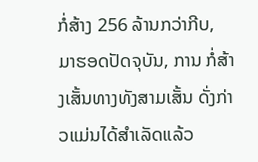ກໍ່ສ້າງ 256 ລ້ານກວ່າກີບ, ມາຮອດປັດຈຸບັນ, ການ ກໍ່ສ້າງເສັ້ນທາງທັງສາມເສັ້ນ ດັ່ງກ່າວແມ່ນໄດ້ສຳເລັດແລ້ວ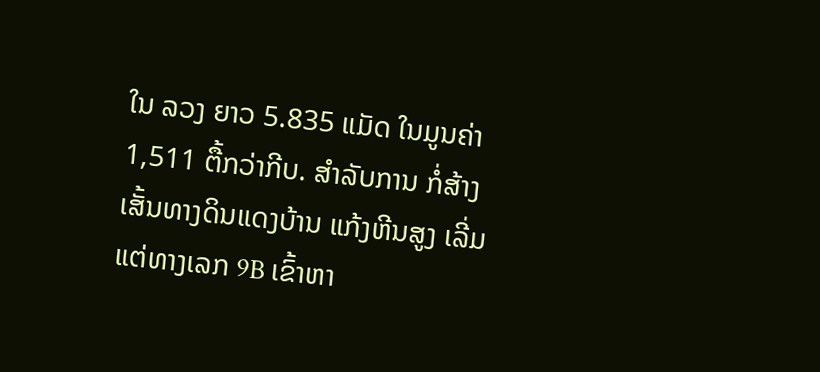ໃນ ລວງ ຍາວ 5.835 ແມັດ ໃນມູນຄ່າ 1,511 ຕື້ກວ່າກີບ. ສຳລັບການ ກໍ່ສ້າງເສັ້ນທາງດິນແດງບ້ານ ແກ້ງຫີນສູງ ເລີ່ມແຕ່ທາງເລກ 9B ເຂົ້າຫາ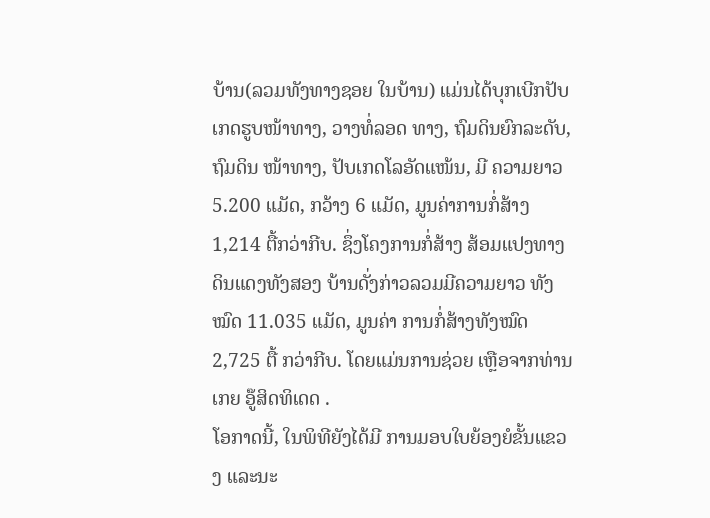ບ້ານ(ລວມທັງທາງຊອຍ ໃນບ້ານ) ແມ່ນໄດ້ບຸກເບີກປັບ ເກດຮູບໜ້າທາງ, ວາງທໍ່ລອດ ທາງ, ຖົມດິນຍົກລະດັບ, ຖົມດິນ ໜ້າທາງ, ປັບເກດໂລອັດແໜ້ນ, ມີ ຄວາມຍາວ 5.200 ແມັດ, ກວ້າງ 6 ແມັດ, ມູນຄ່າການກໍ່ສ້າງ 1,214 ຕື້ກວ່າກີບ. ຊຶ່ງໂຄງການກໍ່ສ້າງ ສ້ອມແປງທາງດິນແດງທັງສອງ ບ້ານດັ່ງກ່າວລວມມີຄວາມຍາວ ທັງໝົດ 11.035 ແມັດ, ມູນຄ່າ ການກໍ່ສ້າງທັງໝົດ 2,725 ຕື້ ກວ່າກີບ. ໂດຍແມ່ນການຊ່ວຍ ເຫຼືອຈາກທ່ານ ເກຍ ອູ໊ສິດທິເດດ .
ໂອກາດນີ້, ໃນພິທີຍັງໄດ້ມີ ການມອບໃບຍ້ອງຍໍຂັ້ນແຂວງ ແລະນະ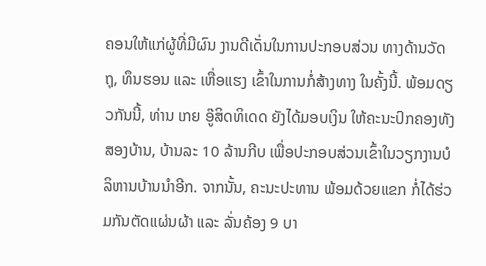ຄອນໃຫ້ແກ່ຜູ້ທີ່ມີຜົນ ງານດີເດັ່ນໃນການປະກອບສ່ວນ ທາງດ້ານວັດຖຸ, ທຶນຮອນ ແລະ ເຫື່ອແຮງ ເຂົ້າໃນການກໍ່ສ້າງທາງ ໃນຄັ້ງນີ້. ພ້ອມດຽວກັນນີ້, ທ່ານ ເກຍ ອູ໊ສິດທິເດດ ຍັງໄດ້ມອບເງິນ ໃຫ້ຄະນະປົກຄອງທັງສອງບ້ານ, ບ້ານລະ 10 ລ້ານກີບ ເພື່ອປະກອບສ່ວນເຂົ້າໃນວຽກງານບໍລິຫານບ້ານນຳອີກ. ຈາກນັ້ນ, ຄະນະປະທານ ພ້ອມດ້ວຍແຂກ ກໍ່ໄດ້ຮ່ວມກັນຕັດແຜ່ນຜ້າ ແລະ ລັ່ນຄ້ອງ 9 ບາ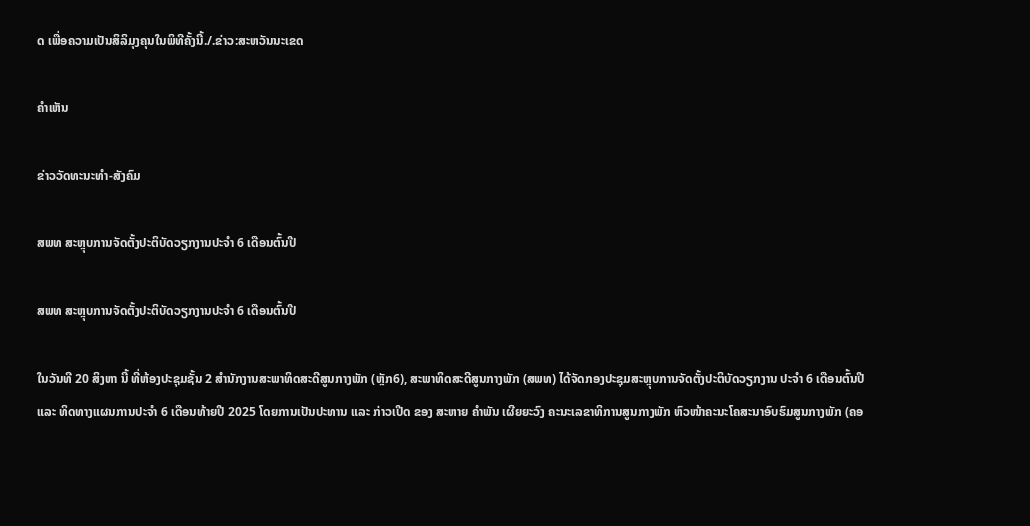ດ ເພື່ອຄວາມເປັນສິລິມຸງຄຸນໃນພິທີຄັ້ງນີ້./.ຂ່າວ:ສະຫວັນນະເຂດ

ຄໍາເຫັນ

ຂ່າວວັດທະນະທຳ-ສັງຄົມ

ສພທ ສະຫຼຸບການຈັດຕັ້ງປະຕິບັດວຽກງານປະຈໍາ 6 ເດືອນຕົ້ນປີ

ສພທ ສະຫຼຸບການຈັດຕັ້ງປະຕິບັດວຽກງານປະຈໍາ 6 ເດືອນຕົ້ນປີ

ໃນວັນທີ 20 ສິງຫາ ນີ້ ທີ່ຫ້ອງປະຊຸມຊັ້ນ 2 ສໍານັກງານສະພາທິດສະດີສູນກາງພັກ (ຫຼັກ6), ສະພາທິດສະດີສູນກາງພັກ (ສພທ) ໄດ້ຈັດກອງປະຊຸມສະຫຼຸບການຈັດຕັ້ງປະຕິບັດວຽກງານ ປະຈໍາ 6 ເດືອນຕົ້ນປີ ແລະ ທິດທາງແຜນການປະຈໍາ 6 ເດືອນທ້າຍປີ 2025 ໂດຍການເປັນປະທານ ແລະ ກ່າວເປີດ ຂອງ ສະຫາຍ ຄຳພັນ ເຜີຍຍະວົງ ຄະນະເລຂາທິການສູນກາງພັກ ຫົວໜ້າຄະນະໂຄສະນາອົບຮົມສູນກາງພັກ (ຄອ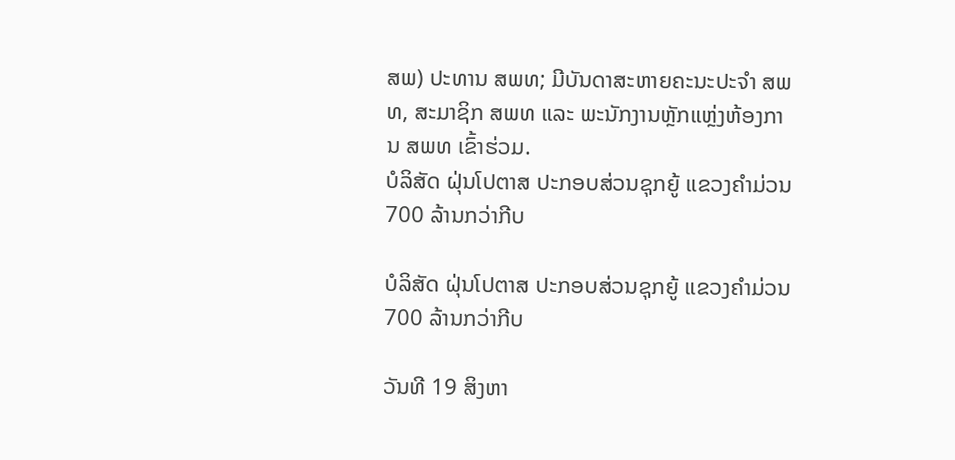ສພ) ປະທານ ສພທ; ມີບັນດາສະຫາຍຄະນະປະຈໍາ ສພທ, ສະມາຊິກ ສພທ ແລະ ພະນັກງານຫຼັກແຫຼ່ງຫ້ອງການ ສພທ ເຂົ້າຮ່ວມ.
ບໍລິສັດ ຝຸ່ນໂປຕາສ ປະກອບສ່ວນຊຸກຍູ້ ແຂວງຄໍາມ່ວນ 700 ລ້ານກວ່າກີບ

ບໍລິສັດ ຝຸ່ນໂປຕາສ ປະກອບສ່ວນຊຸກຍູ້ ແຂວງຄໍາມ່ວນ 700 ລ້ານກວ່າກີບ

ວັນທີ 19 ສິງຫາ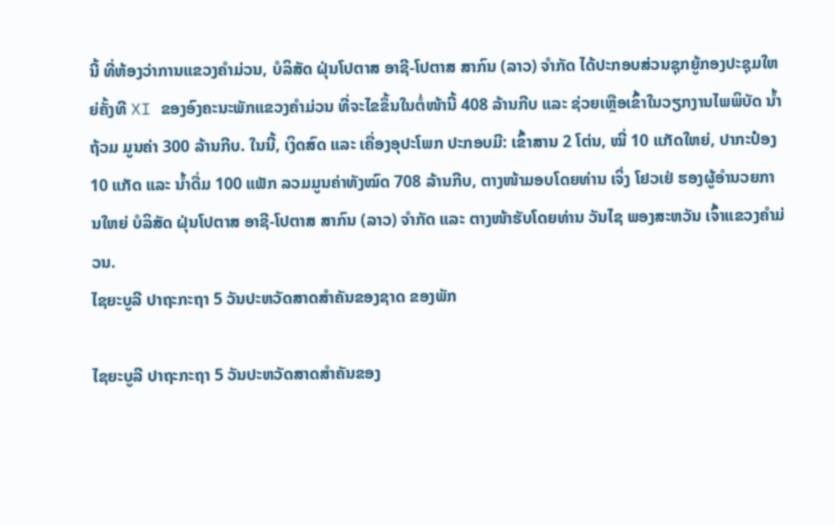ນີ້ ທີ່ຫ້ອງວ່າການແຂວງຄໍາມ່ວນ, ບໍລິສັດ ຝຸ່ນໂປຕາສ ອາຊີ-ໂປຕາສ ສາກົນ (ລາວ) ຈໍາກັດ ໄດ້ປະກອບສ່ວນຊຸກຍູ້ກອງປະຊຸມໃຫຍ່ຄັ້ງທີ XI ຂອງອົງຄະນະພັກແຂວງຄໍາມ່ວນ ທີ່ຈະໄຂຂຶ້ນໃນຕໍ່ໜ້ານີ້ 408 ລ້ານກີບ ແລະ ຊ່ວຍເຫຼືອເຂົ້າໃນວຽກງານໄພພິບັດ ນໍ້າຖ້ວມ ມູນຄ່າ 300 ລ້ານກີບ. ໃນນີ້, ເງິດສົດ ແລະ ເຄື່ອງອຸປະໂພກ ປະກອບມີ: ເຂົ້າສານ 2 ໂຕ່ນ, ໝີ່ 10 ແກັດໃຫຍ່, ປາກະປ໋ອງ 10 ແກັດ ແລະ ນໍ້າດື່ມ 100 ແພັກ ລວມມູນຄ່າທັງໝົດ 708 ລ້ານກີບ, ຕາງໜ້າມອບໂດຍທ່ານ ເຈິ່ງ ໂຢວເຢ່ ຮອງຜູ້ອຳນວຍການໃຫຍ່ ບໍລິສັດ ຝຸ່ນໂປຕາສ ອາຊີ-ໂປຕາສ ສາກົນ (ລາວ) ຈໍາກັດ ແລະ ຕາງໜ້າຮັບໂດຍທ່ານ ວັນໄຊ ພອງສະຫວັນ ເຈົ້າແຂວງຄຳມ່ວນ.
ໄຊຍະບູລີ ປາຖະກະຖາ 5 ວັນປະຫວັດສາດສໍາຄັນຂອງຊາດ ຂອງພັກ

ໄຊຍະບູລີ ປາຖະກະຖາ 5 ວັນປະຫວັດສາດສໍາຄັນຂອງ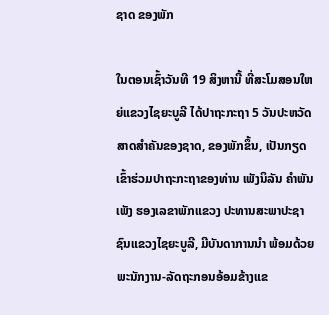ຊາດ ຂອງພັກ

ໃນຕອນເຊົ້າວັນທີ 19 ສິງຫານີ້ ທີ່ສະໂມສອນໃຫຍ່ແຂວງໄຊຍະບູລີ ໄດ້ປາຖະກະຖາ 5 ວັນປະຫວັດສາດສໍາຄັນຂອງຊາດ, ຂອງພັກຂຶ້ນ, ເປັນກຽດເຂົ້າຮ່ວມປາຖະກະຖາຂອງທ່ານ ເພັງນິລັນ ຄໍາພັນເພັງ ຮອງເລຂາພັກແຂວງ ປະທານສະພາປະຊາຊົນແຂວງໄຊຍະບູລີ, ມີບັນດາການນໍາ ພ້ອມດ້ວຍພະນັກງານ-ລັດຖະກອນອ້ອມຂ້າງແຂ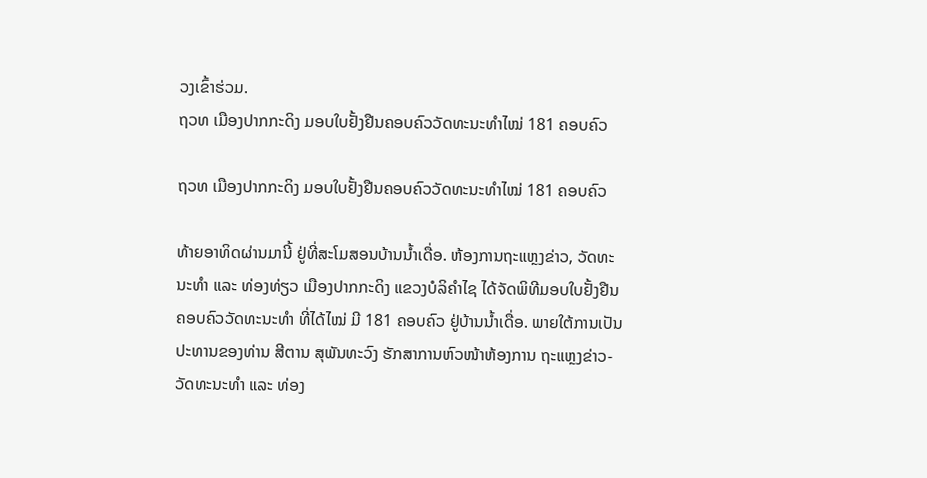ວງເຂົ້າຮ່ວມ.
ຖວທ ເມືອງປາກກະດິງ ມອບໃບຢັ້ງຢືນຄອບຄົວວັດທະນະທຳໄໝ່ 181 ຄອບຄົວ

ຖວທ ເມືອງປາກກະດິງ ມອບໃບຢັ້ງຢືນຄອບຄົວວັດທະນະທຳໄໝ່ 181 ຄອບຄົວ

ທ້າຍອາທິດຜ່ານມານີ້ ຢູ່ທີ່ສະໂມສອນບ້ານນ້ຳເດື່ອ. ຫ້ອງການຖະແຫຼງຂ່າວ, ວັດທະນະທຳ ແລະ ທ່ອງທ່ຽວ ເມືອງປາກກະດິງ ແຂວງບໍລິຄຳໄຊ ໄດ້ຈັດພິທີມອບໃບຢັ້ງຢືນຄອບຄົວວັດທະນະທຳ ທີ່ໄດ້ໄໝ່ ມີ 181 ຄອບຄົວ ຢູ່ບ້ານນ້ຳເດື່ອ. ພາຍໃຕ້ການເປັນປະທານຂອງທ່ານ ສີຕານ ສຸພັນທະວົງ ຮັກສາການຫົວໜ້າຫ້ອງການ ຖະແຫຼງຂ່າວ-ວັດທະນະທຳ ແລະ ທ່ອງ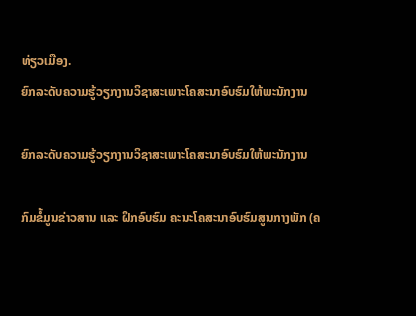ທ່ຽວເມືອງ.
ຍົກລະດັບຄວາມຮູ້ວຽກງານວິຊາສະເພາະໂຄສະນາອົບຮົມໃຫ້ພະນັກງານ

ຍົກລະດັບຄວາມຮູ້ວຽກງານວິຊາສະເພາະໂຄສະນາອົບຮົມໃຫ້ພະນັກງານ

ກົມຂໍ້ມູນຂ່າວສານ ແລະ ຝຶກອົບຮົມ ຄະນະໂຄສະນາອົບຮົມສູນກາງພັກ (ຄ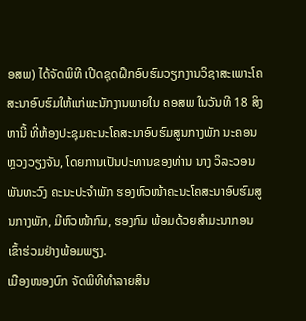ອສພ) ໄດ້ຈັດພິທີ ເປີດຊຸດຝຶກອົບຮົມວຽກງານວິຊາສະເພາະໂຄສະນາອົບຮົມໃຫ້ແກ່ພະນັກງານພາຍໃນ ຄອສພ ໃນວັນທີ 18 ສິງຫານີ້ ທີ່ຫ້ອງປະຊຸມຄະນະໂຄສະນາອົບຮົມສູນກາງພັກ ນະຄອນຫຼວງວຽງຈັນ, ໂດຍການເປັນປະທານຂອງທ່ານ ນາງ ວິລະວອນ ພັນທະວົງ ຄະນະປະຈຳພັກ ຮອງຫົວໜ້າຄະນະໂຄສະນາອົບຮົມສູນກາງພັກ, ມີຫົວໜ້າກົມ, ຮອງກົມ ພ້ອມດ້ວຍສຳມະນາກອນເຂົ້າຮ່ວມຢ່າງພ້ອມພຽງ.
ເມືອງໜອງບົກ ຈັດພິທີທຳລາຍສິນ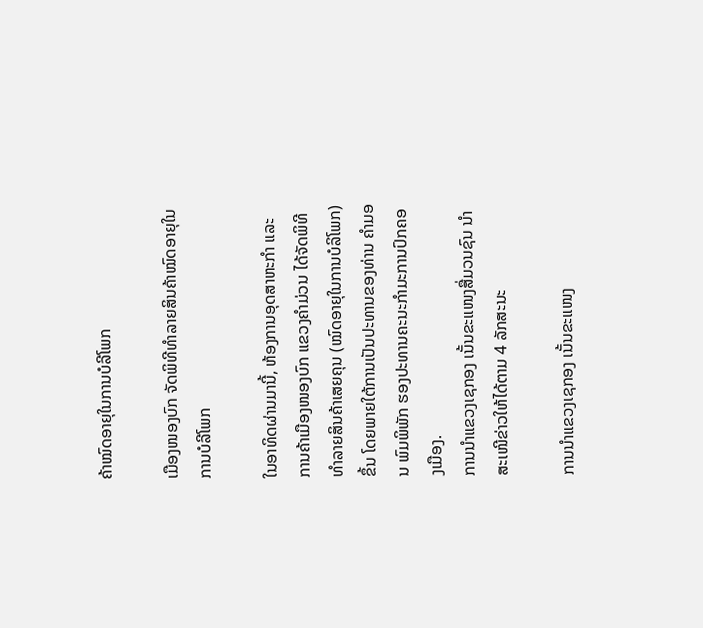ຄ້າໝົດອາຍຸໃນການບໍລີໂພກ

ເມືອງໜອງບົກ ຈັດພິທີທຳລາຍສິນຄ້າໝົດອາຍຸໃນການບໍລີໂພກ

ໃນອາທິດຜ່ານມານີ້, ຫ້ອງການອຸດສາຫະກຳ ແລະ ການຄ້າເມືອງໜອງບົກ ແຂວງຄໍາມ່ວນ ໄດ້ຈັດພິທີທຳລາຍສິນຄ້າເສຍຄຸນ (ໝົດອາຍຸໃນການບໍລິໂພກ) ຂຶ້ນ ໂດຍພາຍໃຕ້ການເປັນປະທານຂອງທ່ານ ຄຳມອນ ພົມພິພັກ ຮອງປະທານຄະນະກຳມະການປົກຄອງເມືອງ.
ການນໍາແຂວງເຊກອງ ເນັ້ນຂະແໜງສື່ມວນຊົນ ນໍາສະເໜີຂ່າວໃຫ້ໄດ້ຕາມ 4 ລັກສະນະ

ການນໍາແຂວງເຊກອງ ເນັ້ນຂະແໜງ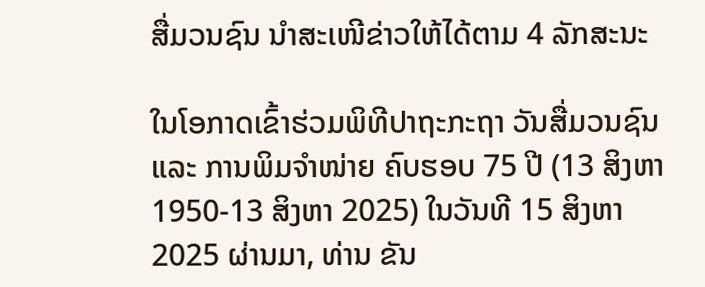ສື່ມວນຊົນ ນໍາສະເໜີຂ່າວໃຫ້ໄດ້ຕາມ 4 ລັກສະນະ

ໃນໂອກາດເຂົ້າຮ່ວມພິທີປາຖະກະຖາ ວັນສື່ມວນຊົນ ແລະ ການພິມຈໍາໜ່າຍ ຄົບຮອບ 75 ປີ (13 ສິງຫາ 1950-13 ສິງຫາ 2025) ໃນວັນທີ 15 ສິງຫາ 2025 ຜ່ານມາ, ທ່ານ ຂັນ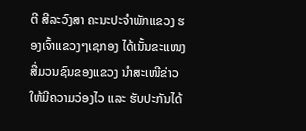ຕີ ສີລະວົງສາ ຄະນະປະຈໍາພັກແຂວງ ຮອງເຈົ້າແຂວງໆເຊກອງ ໄດ້ເນັ້ນຂະແໜງສື່ມວນຊົນຂອງແຂວງ ນໍາສະເໜີຂ່າວໃຫ້ມີຄວາມວ່ອງໄວ ແລະ ຮັບປະກັນໄດ້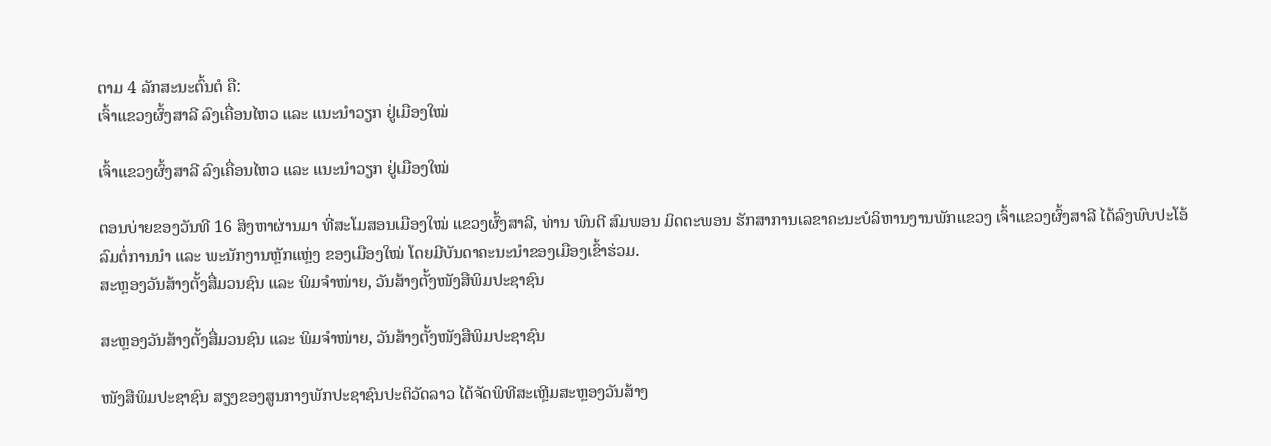ຕາມ 4 ລັກສະນະຕົ້ນຕໍ ຄື:
ເຈົ້າແຂວງຜົ້ງສາລີ ລົງເຄື່ອນໄຫວ ແລະ ແນະນຳວຽກ ຢູ່ເມືອງໃໝ່

ເຈົ້າແຂວງຜົ້ງສາລີ ລົງເຄື່ອນໄຫວ ແລະ ແນະນຳວຽກ ຢູ່ເມືອງໃໝ່

ຕອນບ່າຍຂອງວັນທີ 16 ສິງຫາຜ່ານມາ ທີ່ສະໂມສອນເມືອງໃໝ່ ແຂວງຜົ້ງສາລີ, ທ່ານ ພົນຕີ ສົມພອນ ມິດຕະພອນ ຮັກສາການເລຂາຄະນະບໍລິຫານງານພັກແຂວງ ເຈົ້າແຂວງຜົ້ງສາລີ ໄດ້ລົງພົບປະໂອ້ລົມຕໍ່ການນໍາ ແລະ ພະນັກງານຫຼັກແຫຼ່ງ ຂອງເມືອງໃໝ່ ໂດຍມີບັນດາຄະນະນຳຂອງເມືອງເຂົ້າຮ່ວມ.
ສະຫຼອງວັນສ້າງຕັ້ງສື່ມວນຊົນ ແລະ ພິມຈຳໜ່າຍ, ວັນສ້າງຕັ້ງໜັງສືພິມປະຊາຊົນ

ສະຫຼອງວັນສ້າງຕັ້ງສື່ມວນຊົນ ແລະ ພິມຈຳໜ່າຍ, ວັນສ້າງຕັ້ງໜັງສືພິມປະຊາຊົນ

ໜັງສືພິມປະຊາຊົນ ສຽງຂອງສູນກາງພັກປະຊາຊົນປະຕິວັດລາວ ໄດ້ຈັດພິທີສະເຫຼີມສະຫຼອງວັນສ້າງ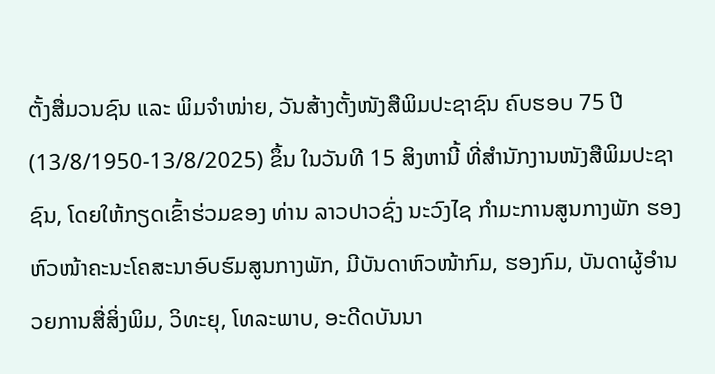ຕັ້ງສື່ມວນຊົນ ແລະ ພິມຈຳໜ່າຍ, ວັນສ້າງຕັ້ງໜັງສືພິມປະຊາຊົນ ຄົບຮອບ 75 ປີ (13/8/1950-13/8/2025) ຂຶ້ນ ໃນວັນທີ 15 ສິງຫານີ້ ທີ່ສຳນັກງານໜັງສືພິມປະຊາຊົນ, ໂດຍໃຫ້ກຽດເຂົ້າຮ່ວມຂອງ ທ່ານ ລາວປາວຊົ່ງ ນະວົງໄຊ ກຳມະການສູນກາງພັກ ຮອງຫົວໜ້າຄະນະໂຄສະນາອົບຮົມສູນກາງພັກ, ມີບັນດາຫົວໜ້າກົມ, ຮອງກົມ, ບັນດາຜູ້ອຳນວຍການສື່ສິ່ງພິມ, ວິທະຍຸ, ໂທລະພາບ, ອະດີດບັນນາ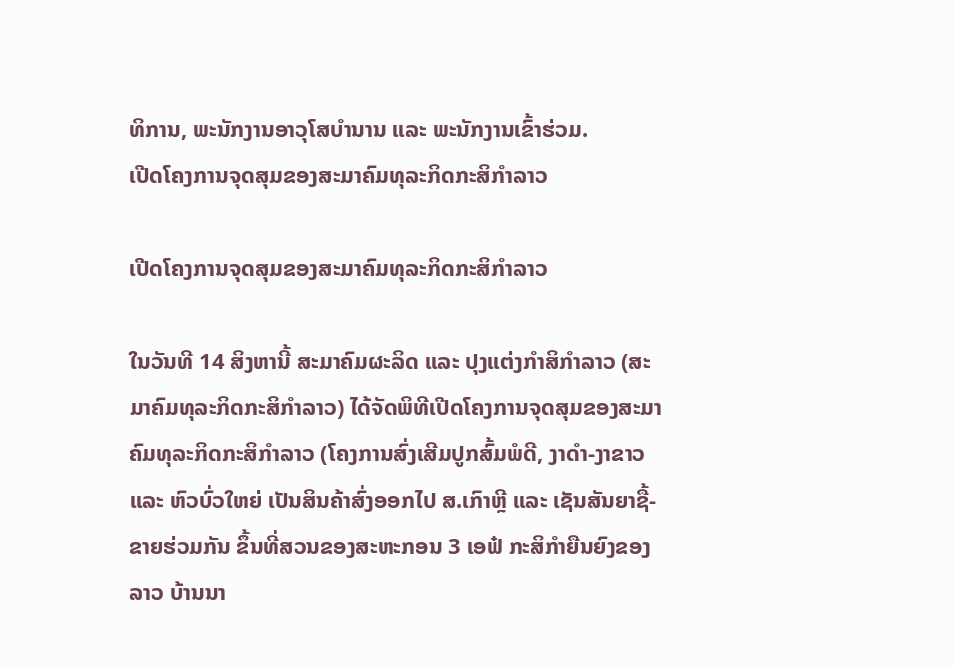ທິການ, ພະນັກງານອາວຸໂສບຳນານ ແລະ ພະນັກງານເຂົ້າຮ່ວມ.
ເປີດໂຄງການຈຸດສຸມຂອງສະມາຄົມທຸລະກິດກະສິກຳລາວ

ເປີດໂຄງການຈຸດສຸມຂອງສະມາຄົມທຸລະກິດກະສິກຳລາວ

ໃນວັນທີ 14 ສິງຫານີ້ ສະມາຄົມຜະລິດ ແລະ ປຸງແຕ່ງກຳສິກຳລາວ (ສະມາຄົມທຸລະກິດກະສິກຳລາວ) ໄດ້ຈັດພິທີເປີດໂຄງການຈຸດສຸມຂອງສະມາຄົມທຸລະກິດກະສິກຳລາວ (ໂຄງການສົ່ງເສີມປູກສົ້ມພໍດີ, ງາດຳ-ງາຂາວ ແລະ ຫົວບົ່ວໃຫຍ່ ເປັນສິນຄ້າສົ່ງອອກໄປ ສ.ເກົາຫຼີ ແລະ ເຊັນສັນຍາຊື້-ຂາຍຮ່ວມກັນ ຂຶ້ນທີ່ສວນຂອງສະຫະກອນ 3 ເອຟ໋ ກະສິກໍາຍືນຍົງຂອງລາວ ບ້ານນາ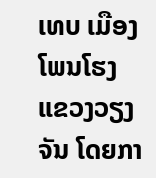ເທບ ເມືອງໂພນໂຮງ ແຂວງວຽງຈັນ ໂດຍກາ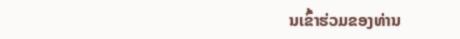ນເຂົ້າຮ່ວມຂອງທ່ານ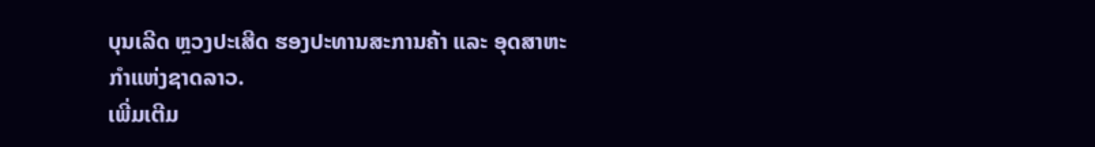ບຸນເລີດ ຫຼວງປະເສີດ ຮອງປະທານສະການຄ້າ ແລະ ອຸດສາຫະກໍາແຫ່ງຊາດລາວ.
ເພີ່ມເຕີມ